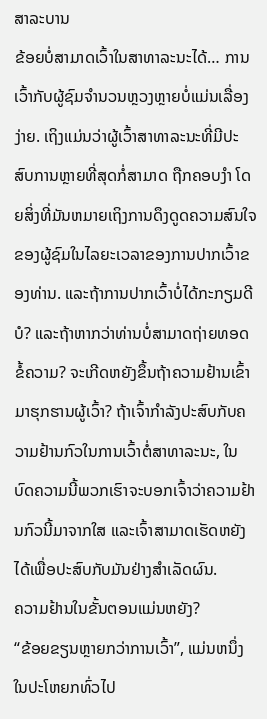ສາລະບານ
ຂ້ອຍບໍ່ສາມາດເວົ້າໃນສາທາລະນະໄດ້… ການເວົ້າກັບຜູ້ຊົມຈຳນວນຫຼວງຫຼາຍບໍ່ແມ່ນເລື່ອງງ່າຍ. ເຖິງແມ່ນວ່າຜູ້ເວົ້າສາທາລະນະທີ່ມີປະສົບການຫຼາຍທີ່ສຸດກໍ່ສາມາດ ຖືກຄອບງໍາ ໂດຍສິ່ງທີ່ມັນຫມາຍເຖິງການດຶງດູດຄວາມສົນໃຈຂອງຜູ້ຊົມໃນໄລຍະເວລາຂອງການປາກເວົ້າຂອງທ່ານ. ແລະຖ້າການປາກເວົ້າບໍ່ໄດ້ກະກຽມດີບໍ? ແລະຖ້າຫາກວ່າທ່ານບໍ່ສາມາດຖ່າຍທອດຂໍ້ຄວາມ? ຈະເກີດຫຍັງຂຶ້ນຖ້າຄວາມຢ້ານເຂົ້າມາຮຸກຮານຜູ້ເວົ້າ? ຖ້າເຈົ້າກຳລັງປະສົບກັບຄວາມຢ້ານກົວໃນການເວົ້າຕໍ່ສາທາລະນະ, ໃນບົດຄວາມນີ້ພວກເຮົາຈະບອກເຈົ້າວ່າຄວາມຢ້ານກົວນີ້ມາຈາກໃສ ແລະເຈົ້າສາມາດເຮັດຫຍັງໄດ້ເພື່ອປະສົບກັບມັນຢ່າງສຳເລັດຜົນ.
ຄວາມຢ້ານໃນຂັ້ນຕອນແມ່ນຫຍັງ?
“ຂ້ອຍຂຽນຫຼາຍກວ່າການເວົ້າ”, ແມ່ນຫນຶ່ງໃນປະໂຫຍກທົ່ວໄປ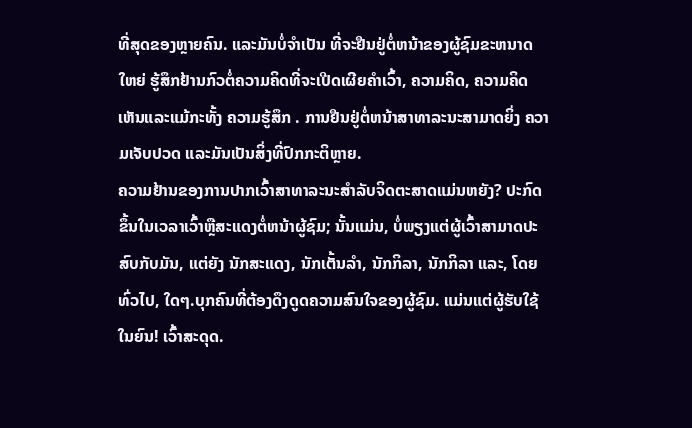ທີ່ສຸດຂອງຫຼາຍຄົນ. ແລະມັນບໍ່ຈໍາເປັນ ທີ່ຈະຢືນຢູ່ຕໍ່ຫນ້າຂອງຜູ້ຊົມຂະຫນາດໃຫຍ່ ຮູ້ສຶກຢ້ານກົວຕໍ່ຄວາມຄິດທີ່ຈະເປີດເຜີຍຄໍາເວົ້າ, ຄວາມຄິດ, ຄວາມຄິດເຫັນແລະແມ້ກະທັ້ງ ຄວາມຮູ້ສຶກ . ການຢືນຢູ່ຕໍ່ຫນ້າສາທາລະນະສາມາດຍິ່ງ ຄວາມເຈັບປວດ ແລະມັນເປັນສິ່ງທີ່ປົກກະຕິຫຼາຍ.
ຄວາມຢ້ານຂອງການປາກເວົ້າສາທາລະນະສໍາລັບຈິດຕະສາດແມ່ນຫຍັງ? ປະກົດຂຶ້ນໃນເວລາເວົ້າຫຼືສະແດງຕໍ່ຫນ້າຜູ້ຊົມ; ນັ້ນແມ່ນ, ບໍ່ພຽງແຕ່ຜູ້ເວົ້າສາມາດປະສົບກັບມັນ, ແຕ່ຍັງ ນັກສະແດງ, ນັກເຕັ້ນລໍາ, ນັກກິລາ, ນັກກິລາ ແລະ, ໂດຍທົ່ວໄປ, ໃດໆ.ບຸກຄົນທີ່ຕ້ອງດຶງດູດຄວາມສົນໃຈຂອງຜູ້ຊົມ. ແມ່ນແຕ່ຜູ້ຮັບໃຊ້ໃນຍົນ! ເວົ້າສະດຸດ.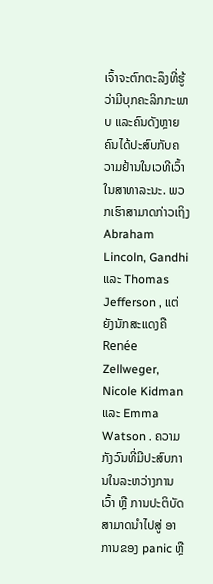ເຈົ້າຈະຕົກຕະລຶງທີ່ຮູ້ວ່າມີບຸກຄະລິກກະພາບ ແລະຄົນດັງຫຼາຍຄົນໄດ້ປະສົບກັບຄວາມຢ້ານໃນເວທີເວົ້າໃນສາທາລະນະ. ພວກເຮົາສາມາດກ່າວເຖິງ Abraham Lincoln, Gandhi ແລະ Thomas Jefferson , ແຕ່ຍັງນັກສະແດງຄື Renée Zellweger, Nicole Kidman ແລະ Emma Watson . ຄວາມກັງວົນທີ່ມີປະສົບການໃນລະຫວ່າງການເວົ້າ ຫຼື ການປະຕິບັດ ສາມາດນໍາໄປສູ່ ອາການຂອງ panic ຫຼື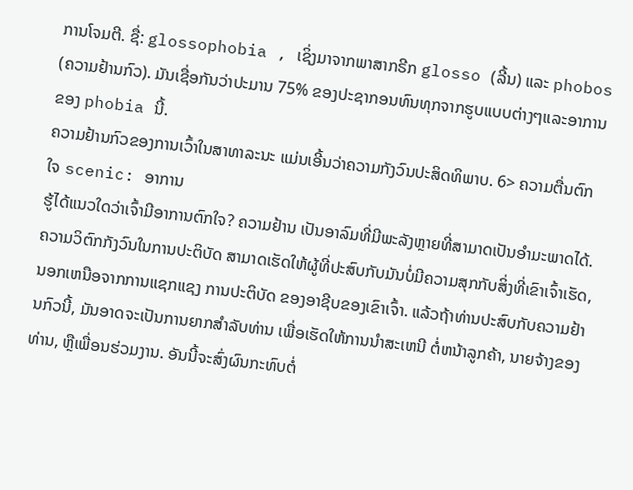ການໂຈມຕີ. ຊື່: glossophobia , ເຊິ່ງມາຈາກພາສາກຣີກ glosso (ລີ້ນ) ແລະ phobos (ຄວາມຢ້ານກົວ). ມັນເຊື່ອກັນວ່າປະມານ 75% ຂອງປະຊາກອນທົນທຸກຈາກຮູບແບບຕ່າງໆແລະອາການຂອງ phobia ນີ້.
ຄວາມຢ້ານກົວຂອງການເວົ້າໃນສາທາລະນະ ແມ່ນເອີ້ນວ່າຄວາມກັງວົນປະສິດທິພາບ. 6> ຄວາມຕື່ນຕົກໃຈ scenic: ອາການ
ຮູ້ໄດ້ແນວໃດວ່າເຈົ້າມີອາການຕົກໃຈ? ຄວາມຢ້ານ ເປັນອາລົມທີ່ມີພະລັງຫຼາຍທີ່ສາມາດເປັນອຳມະພາດໄດ້. ຄວາມວິຕົກກັງວົນໃນການປະຕິບັດ ສາມາດເຮັດໃຫ້ຜູ້ທີ່ປະສົບກັບມັນບໍ່ມີຄວາມສຸກກັບສິ່ງທີ່ເຂົາເຈົ້າເຮັດ, ນອກເຫນືອຈາກການແຊກແຊງ ການປະຕິບັດ ຂອງອາຊີບຂອງເຂົາເຈົ້າ. ແລ້ວຖ້າທ່ານປະສົບກັບຄວາມຢ້ານກົວນີ້, ມັນອາດຈະເປັນການຍາກສໍາລັບທ່ານ ເພື່ອເຮັດໃຫ້ການນໍາສະເຫນີ ຕໍ່ຫນ້າລູກຄ້າ, ນາຍຈ້າງຂອງທ່ານ, ຫຼືເພື່ອນຮ່ວມງານ. ອັນນີ້ຈະສົ່ງຜົນກະທົບຕໍ່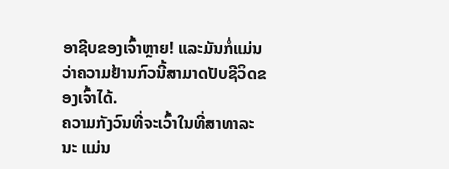ອາຊີບຂອງເຈົ້າຫຼາຍ! ແລະມັນກໍ່ແມ່ນວ່າຄວາມຢ້ານກົວນີ້ສາມາດປັບຊີວິດຂອງເຈົ້າໄດ້.
ຄວາມກັງວົນທີ່ຈະເວົ້າໃນທີ່ສາທາລະນະ ແມ່ນ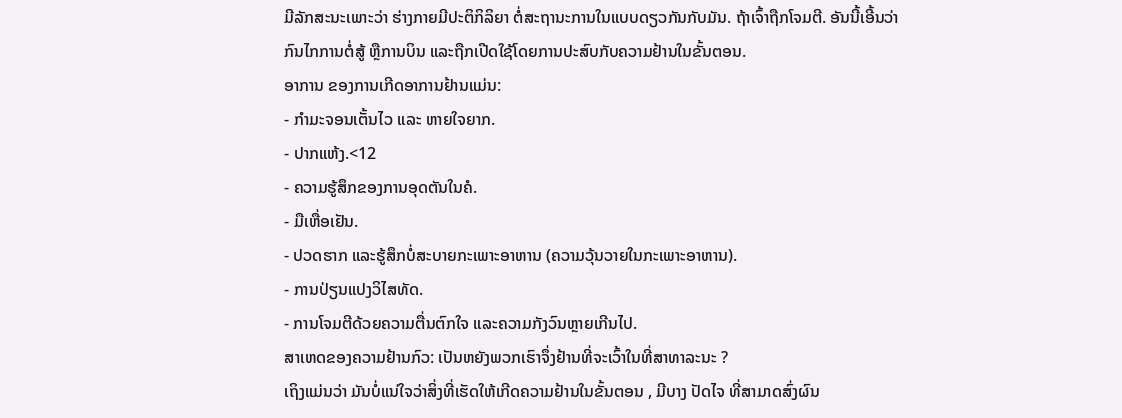ມີລັກສະນະເພາະວ່າ ຮ່າງກາຍມີປະຕິກິລິຍາ ຕໍ່ສະຖານະການໃນແບບດຽວກັນກັບມັນ. ຖ້າເຈົ້າຖືກໂຈມຕີ. ອັນນີ້ເອີ້ນວ່າ ກົນໄກການຕໍ່ສູ້ ຫຼືການບິນ ແລະຖືກເປີດໃຊ້ໂດຍການປະສົບກັບຄວາມຢ້ານໃນຂັ້ນຕອນ.
ອາການ ຂອງການເກີດອາການຢ້ານແມ່ນ:
- ກຳມະຈອນເຕັ້ນໄວ ແລະ ຫາຍໃຈຍາກ.
- ປາກແຫ້ງ.<12
- ຄວາມຮູ້ສຶກຂອງການອຸດຕັນໃນຄໍ.
- ມືເຫື່ອເຢັນ.
- ປວດຮາກ ແລະຮູ້ສຶກບໍ່ສະບາຍກະເພາະອາຫານ (ຄວາມວຸ້ນວາຍໃນກະເພາະອາຫານ).
- ການປ່ຽນແປງວິໄສທັດ.
- ການໂຈມຕີດ້ວຍຄວາມຕື່ນຕົກໃຈ ແລະຄວາມກັງວົນຫຼາຍເກີນໄປ.
ສາເຫດຂອງຄວາມຢ້ານກົວ: ເປັນຫຍັງພວກເຮົາຈຶ່ງຢ້ານທີ່ຈະເວົ້າໃນທີ່ສາທາລະນະ ?
ເຖິງແມ່ນວ່າ ມັນບໍ່ແນ່ໃຈວ່າສິ່ງທີ່ເຮັດໃຫ້ເກີດຄວາມຢ້ານໃນຂັ້ນຕອນ , ມີບາງ ປັດໄຈ ທີ່ສາມາດສົ່ງຜົນ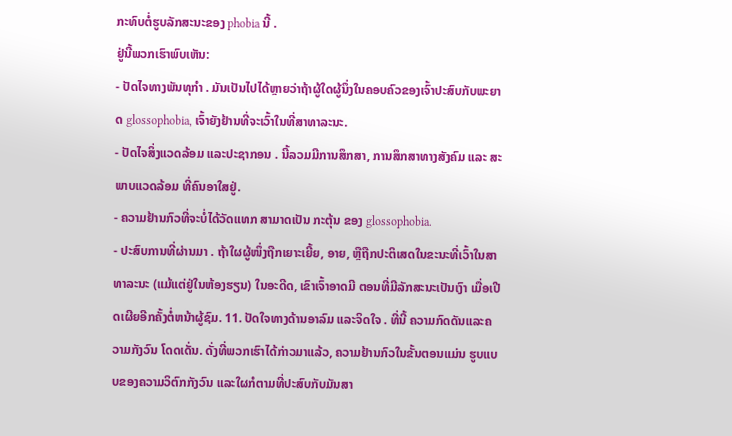ກະທົບຕໍ່ຮູບລັກສະນະຂອງ phobia ນີ້ .
ຢູ່ນີ້ພວກເຮົາພົບເຫັນ:
- ປັດໄຈທາງພັນທຸກໍາ . ມັນເປັນໄປໄດ້ຫຼາຍວ່າຖ້າຜູ້ໃດຜູ້ນຶ່ງໃນຄອບຄົວຂອງເຈົ້າປະສົບກັບພະຍາດ glossophobia, ເຈົ້າຍັງຢ້ານທີ່ຈະເວົ້າໃນທີ່ສາທາລະນະ.
- ປັດໄຈສິ່ງແວດລ້ອມ ແລະປະຊາກອນ . ນີ້ລວມມີການສຶກສາ, ການສຶກສາທາງສັງຄົມ ແລະ ສະພາບແວດລ້ອມ ທີ່ຄົນອາໃສຢູ່.
- ຄວາມຢ້ານກົວທີ່ຈະບໍ່ໄດ້ວັດແທກ ສາມາດເປັນ ກະຕຸ້ນ ຂອງ glossophobia.
- ປະສົບການທີ່ຜ່ານມາ . ຖ້າໃຜຜູ້ໜຶ່ງຖືກເຍາະເຍີ້ຍ, ອາຍ, ຫຼືຖືກປະຕິເສດໃນຂະນະທີ່ເວົ້າໃນສາທາລະນະ (ແມ້ແຕ່ຢູ່ໃນຫ້ອງຮຽນ) ໃນອະດີດ, ເຂົາເຈົ້າອາດມີ ຕອນທີ່ມີລັກສະນະເປັນເງົາ ເມື່ອເປີດເຜີຍອີກຄັ້ງຕໍ່ຫນ້າຜູ້ຊົມ. 11. ປັດໃຈທາງດ້ານອາລົມ ແລະຈິດໃຈ . ທີ່ນີ້ ຄວາມກົດດັນແລະຄວາມກັງວົນ ໂດດເດັ່ນ. ດັ່ງທີ່ພວກເຮົາໄດ້ກ່າວມາແລ້ວ, ຄວາມຢ້ານກົວໃນຂັ້ນຕອນແມ່ນ ຮູບແບບຂອງຄວາມວິຕົກກັງວົນ ແລະໃຜກໍຕາມທີ່ປະສົບກັບມັນສາ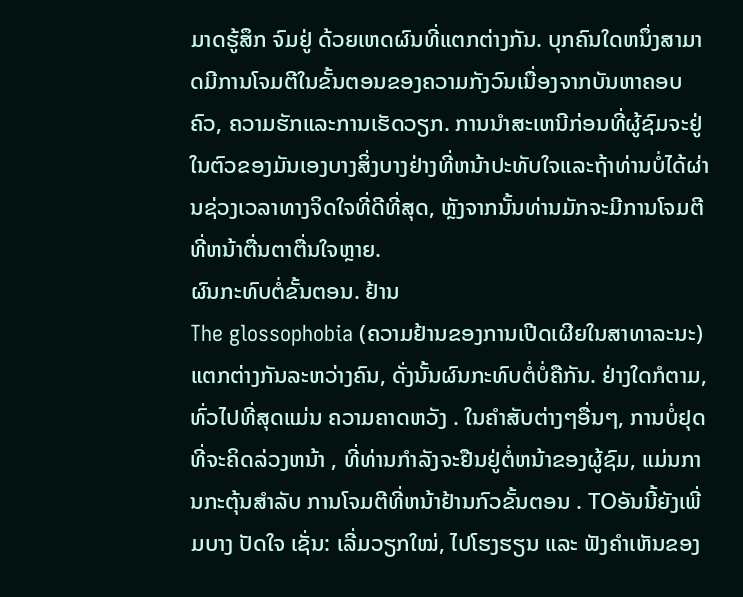ມາດຮູ້ສຶກ ຈົມຢູ່ ດ້ວຍເຫດຜົນທີ່ແຕກຕ່າງກັນ. ບຸກຄົນໃດຫນຶ່ງສາມາດມີການໂຈມຕີໃນຂັ້ນຕອນຂອງຄວາມກັງວົນເນື່ອງຈາກບັນຫາຄອບຄົວ, ຄວາມຮັກແລະການເຮັດວຽກ. ການນໍາສະເຫນີກ່ອນທີ່ຜູ້ຊົມຈະຢູ່ໃນຕົວຂອງມັນເອງບາງສິ່ງບາງຢ່າງທີ່ຫນ້າປະທັບໃຈແລະຖ້າທ່ານບໍ່ໄດ້ຜ່ານຊ່ວງເວລາທາງຈິດໃຈທີ່ດີທີ່ສຸດ, ຫຼັງຈາກນັ້ນທ່ານມັກຈະມີການໂຈມຕີທີ່ຫນ້າຕື່ນຕາຕື່ນໃຈຫຼາຍ.
ຜົນກະທົບຕໍ່ຂັ້ນຕອນ. ຢ້ານ
The glossophobia (ຄວາມຢ້ານຂອງການເປີດເຜີຍໃນສາທາລະນະ) ແຕກຕ່າງກັນລະຫວ່າງຄົນ, ດັ່ງນັ້ນຜົນກະທົບຕໍ່ບໍ່ຄືກັນ. ຢ່າງໃດກໍຕາມ, ທົ່ວໄປທີ່ສຸດແມ່ນ ຄວາມຄາດຫວັງ . ໃນຄໍາສັບຕ່າງໆອື່ນໆ, ການບໍ່ຢຸດທີ່ຈະຄິດລ່ວງຫນ້າ , ທີ່ທ່ານກໍາລັງຈະຢືນຢູ່ຕໍ່ຫນ້າຂອງຜູ້ຊົມ, ແມ່ນການກະຕຸ້ນສໍາລັບ ການໂຈມຕີທີ່ຫນ້າຢ້ານກົວຂັ້ນຕອນ . TOອັນນີ້ຍັງເພີ່ມບາງ ປັດໃຈ ເຊັ່ນ: ເລີ່ມວຽກໃໝ່, ໄປໂຮງຮຽນ ແລະ ຟັງຄຳເຫັນຂອງ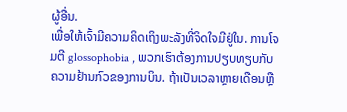ຜູ້ອື່ນ.
ເພື່ອໃຫ້ເຈົ້າມີຄວາມຄິດເຖິງພະລັງທີ່ຈິດໃຈມີຢູ່ໃນ. ການໂຈມຕີ glossophobia , ພວກເຮົາຕ້ອງການປຽບທຽບກັບຄວາມຢ້ານກົວຂອງການບິນ. ຖ້າເປັນເວລາຫຼາຍເດືອນຫຼື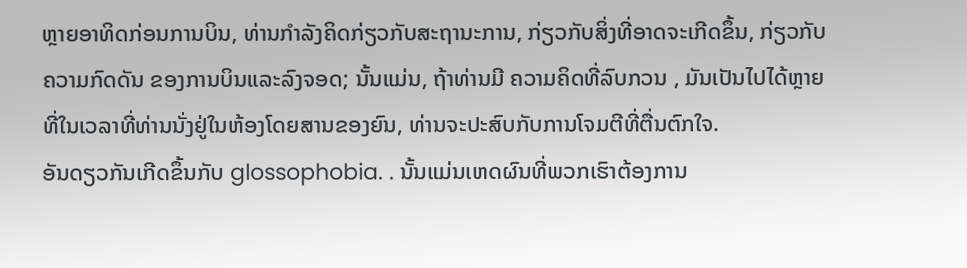ຫຼາຍອາທິດກ່ອນການບິນ, ທ່ານກໍາລັງຄິດກ່ຽວກັບສະຖານະການ, ກ່ຽວກັບສິ່ງທີ່ອາດຈະເກີດຂຶ້ນ, ກ່ຽວກັບ ຄວາມກົດດັນ ຂອງການບິນແລະລົງຈອດ; ນັ້ນແມ່ນ, ຖ້າທ່ານມີ ຄວາມຄິດທີ່ລົບກວນ , ມັນເປັນໄປໄດ້ຫຼາຍທີ່ໃນເວລາທີ່ທ່ານນັ່ງຢູ່ໃນຫ້ອງໂດຍສານຂອງຍົນ, ທ່ານຈະປະສົບກັບການໂຈມຕີທີ່ຕື່ນຕົກໃຈ.
ອັນດຽວກັນເກີດຂຶ້ນກັບ glossophobia. . ນັ້ນແມ່ນເຫດຜົນທີ່ພວກເຮົາຕ້ອງການ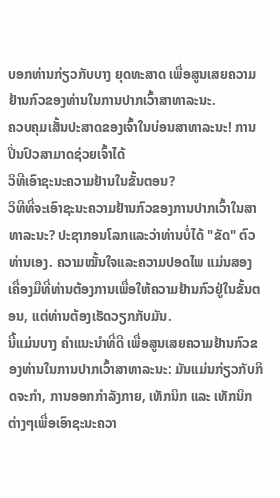ບອກທ່ານກ່ຽວກັບບາງ ຍຸດທະສາດ ເພື່ອສູນເສຍຄວາມຢ້ານກົວຂອງທ່ານໃນການປາກເວົ້າສາທາລະນະ.
ຄວບຄຸມເສັ້ນປະສາດຂອງເຈົ້າໃນບ່ອນສາທາລະນະ! ການປິ່ນປົວສາມາດຊ່ວຍເຈົ້າໄດ້
ວິທີເອົາຊະນະຄວາມຢ້ານໃນຂັ້ນຕອນ?
ວິທີທີ່ຈະເອົາຊະນະຄວາມຢ້ານກົວຂອງການປາກເວົ້າໃນສາທາລະນະ? ປະຊາກອນໂລກແລະວ່າທ່ານບໍ່ໄດ້ "ຂັດ" ຕົວທ່ານເອງ. ຄວາມໝັ້ນໃຈແລະຄວາມປອດໄພ ແມ່ນສອງເຄື່ອງມືທີ່ທ່ານຕ້ອງການເພື່ອໃຫ້ຄວາມຢ້ານກົວຢູ່ໃນຂັ້ນຕອນ, ແຕ່ທ່ານຕ້ອງເຮັດວຽກກັບມັນ.
ນີ້ແມ່ນບາງ ຄໍາແນະນໍາທີ່ດີ ເພື່ອສູນເສຍຄວາມຢ້ານກົວຂອງທ່ານໃນການປາກເວົ້າສາທາລະນະ: ມັນແມ່ນກ່ຽວກັບກິດຈະກຳ, ການອອກກຳລັງກາຍ, ເທັກນິກ ແລະ ເທັກນິກຕ່າງໆເພື່ອເອົາຊະນະຄວາ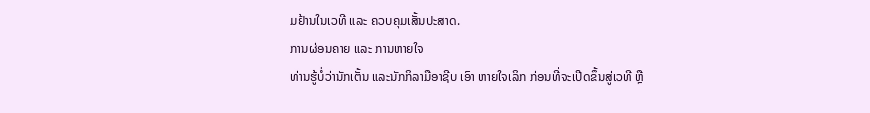ມຢ້ານໃນເວທີ ແລະ ຄວບຄຸມເສັ້ນປະສາດ.
ການຜ່ອນຄາຍ ແລະ ການຫາຍໃຈ
ທ່ານຮູ້ບໍ່ວ່ານັກເຕັ້ນ ແລະນັກກິລາມືອາຊີບ ເອົາ ຫາຍໃຈເລິກ ກ່ອນທີ່ຈະເປີດຂຶ້ນສູ່ເວທີ ຫຼື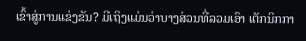ເຂົ້າສູ່ການແຂ່ງຂັນ? ມີເຖິງແມ່ນວ່າບາງສ່ວນທີ່ລວມເອົາ ເຕັກນິກກາ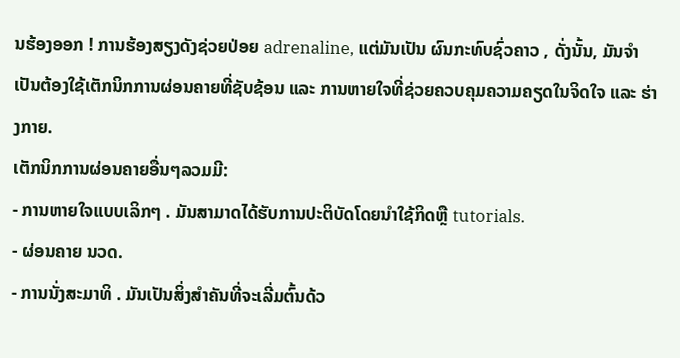ນຮ້ອງອອກ ! ການຮ້ອງສຽງດັງຊ່ວຍປ່ອຍ adrenaline, ແຕ່ມັນເປັນ ຜົນກະທົບຊົ່ວຄາວ , ດັ່ງນັ້ນ, ມັນຈໍາເປັນຕ້ອງໃຊ້ເຕັກນິກການຜ່ອນຄາຍທີ່ຊັບຊ້ອນ ແລະ ການຫາຍໃຈທີ່ຊ່ວຍຄວບຄຸມຄວາມຄຽດໃນຈິດໃຈ ແລະ ຮ່າງກາຍ.
ເຕັກນິກການຜ່ອນຄາຍອື່ນໆລວມມີ:
- ການຫາຍໃຈແບບເລິກໆ . ມັນສາມາດໄດ້ຮັບການປະຕິບັດໂດຍນໍາໃຊ້ກິດຫຼື tutorials.
- ຜ່ອນຄາຍ ນວດ.
- ການນັ່ງສະມາທິ . ມັນເປັນສິ່ງສໍາຄັນທີ່ຈະເລີ່ມຕົ້ນດ້ວ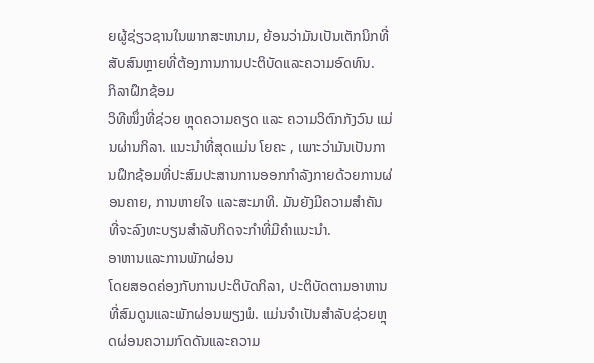ຍຜູ້ຊ່ຽວຊານໃນພາກສະຫນາມ, ຍ້ອນວ່າມັນເປັນເຕັກນິກທີ່ສັບສົນຫຼາຍທີ່ຕ້ອງການການປະຕິບັດແລະຄວາມອົດທົນ.
ກິລາຝຶກຊ້ອມ
ວິທີໜຶ່ງທີ່ຊ່ວຍ ຫຼຸດຄວາມຄຽດ ແລະ ຄວາມວິຕົກກັງວົນ ແມ່ນຜ່ານກິລາ. ແນະນຳທີ່ສຸດແມ່ນ ໂຍຄະ , ເພາະວ່າມັນເປັນການຝຶກຊ້ອມທີ່ປະສົມປະສານການອອກກຳລັງກາຍດ້ວຍການຜ່ອນຄາຍ, ການຫາຍໃຈ ແລະສະມາທິ. ມັນຍັງມີຄວາມສໍາຄັນທີ່ຈະລົງທະບຽນສໍາລັບກິດຈະກໍາທີ່ມີຄໍາແນະນໍາ.
ອາຫານແລະການພັກຜ່ອນ
ໂດຍສອດຄ່ອງກັບການປະຕິບັດກິລາ, ປະຕິບັດຕາມອາຫານທີ່ສົມດູນແລະພັກຜ່ອນພຽງພໍ. ແມ່ນຈຳເປັນສຳລັບຊ່ວຍຫຼຸດຜ່ອນຄວາມກົດດັນແລະຄວາມ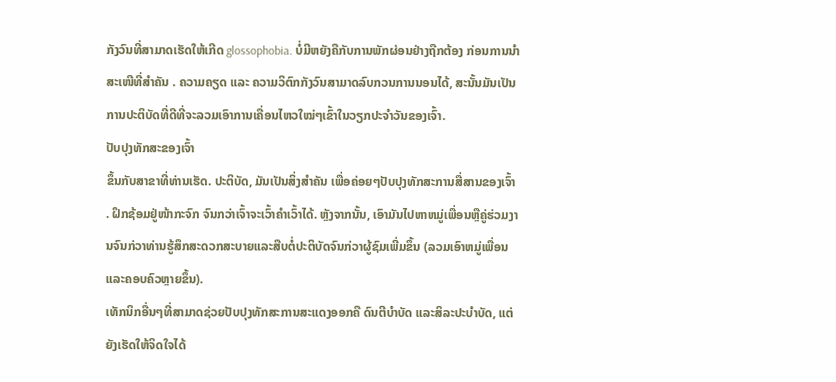ກັງວົນທີ່ສາມາດເຮັດໃຫ້ເກີດ glossophobia. ບໍ່ມີຫຍັງຄືກັບການພັກຜ່ອນຢ່າງຖືກຕ້ອງ ກ່ອນການນຳສະເໜີທີ່ສຳຄັນ . ຄວາມຄຽດ ແລະ ຄວາມວິຕົກກັງວົນສາມາດລົບກວນການນອນໄດ້, ສະນັ້ນມັນເປັນການປະຕິບັດທີ່ດີທີ່ຈະລວມເອົາການເຄື່ອນໄຫວໃໝ່ໆເຂົ້າໃນວຽກປະຈຳວັນຂອງເຈົ້າ.
ປັບປຸງທັກສະຂອງເຈົ້າ
ຂຶ້ນກັບສາຂາທີ່ທ່ານເຮັດ. ປະຕິບັດ, ມັນເປັນສິ່ງສໍາຄັນ ເພື່ອຄ່ອຍໆປັບປຸງທັກສະການສື່ສານຂອງເຈົ້າ . ຝຶກຊ້ອມຢູ່ໜ້າກະຈົກ ຈົນກວ່າເຈົ້າຈະເວົ້າຄຳເວົ້າໄດ້. ຫຼັງຈາກນັ້ນ, ເອົາມັນໄປຫາຫມູ່ເພື່ອນຫຼືຄູ່ຮ່ວມງານຈົນກ່ວາທ່ານຮູ້ສຶກສະດວກສະບາຍແລະສືບຕໍ່ປະຕິບັດຈົນກ່ວາຜູ້ຊົມເພີ່ມຂຶ້ນ (ລວມເອົາຫມູ່ເພື່ອນແລະຄອບຄົວຫຼາຍຂຶ້ນ).
ເທັກນິກອື່ນໆທີ່ສາມາດຊ່ວຍປັບປຸງທັກສະການສະແດງອອກຄື ດົນຕີບຳບັດ ແລະສິລະປະບຳບັດ, ແຕ່ຍັງເຮັດໃຫ້ຈິດໃຈໄດ້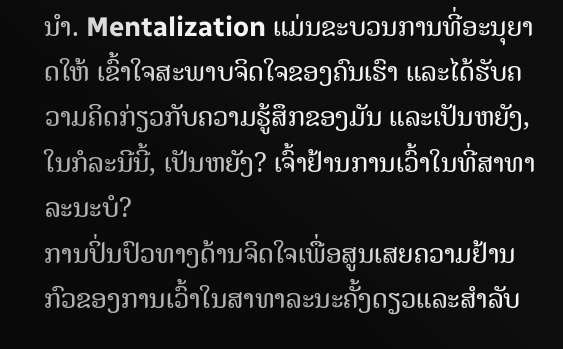ນຳ. Mentalization ແມ່ນຂະບວນການທີ່ອະນຸຍາດໃຫ້ ເຂົ້າໃຈສະພາບຈິດໃຈຂອງຄົນເຮົາ ແລະໄດ້ຮັບຄວາມຄິດກ່ຽວກັບຄວາມຮູ້ສຶກຂອງມັນ ແລະເປັນຫຍັງ, ໃນກໍລະນີນີ້, ເປັນຫຍັງ? ເຈົ້າຢ້ານການເວົ້າໃນທີ່ສາທາລະນະບໍ?
ການປິ່ນປົວທາງດ້ານຈິດໃຈເພື່ອສູນເສຍຄວາມຢ້ານກົວຂອງການເວົ້າໃນສາທາລະນະຄັ້ງດຽວແລະສໍາລັບ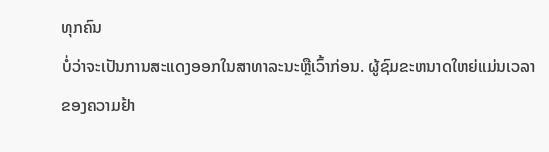ທຸກຄົນ
ບໍ່ວ່າຈະເປັນການສະແດງອອກໃນສາທາລະນະຫຼືເວົ້າກ່ອນ. ຜູ້ຊົມຂະຫນາດໃຫຍ່ແມ່ນເວລາຂອງຄວາມຢ້າ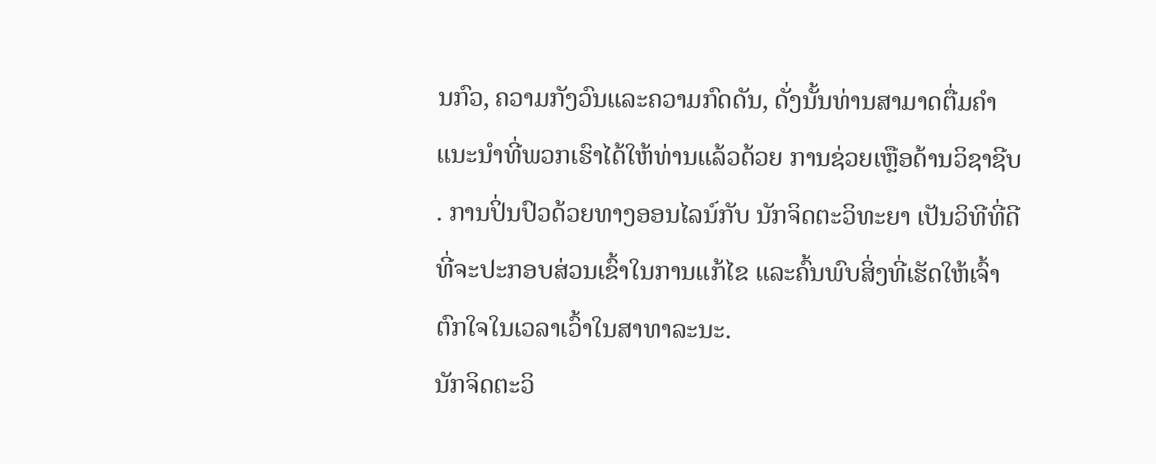ນກົວ, ຄວາມກັງວົນແລະຄວາມກົດດັນ, ດັ່ງນັ້ນທ່ານສາມາດຕື່ມຄໍາແນະນໍາທີ່ພວກເຮົາໄດ້ໃຫ້ທ່ານແລ້ວດ້ວຍ ການຊ່ວຍເຫຼືອດ້ານວິຊາຊີບ . ການປິ່ນປົວດ້ວຍທາງອອນໄລນ໌ກັບ ນັກຈິດຕະວິທະຍາ ເປັນວິທີທີ່ດີທີ່ຈະປະກອບສ່ວນເຂົ້າໃນການແກ້ໄຂ ແລະຄົ້ນພົບສິ່ງທີ່ເຮັດໃຫ້ເຈົ້າຕົກໃຈໃນເວລາເວົ້າໃນສາທາລະນະ.
ນັກຈິດຕະວິ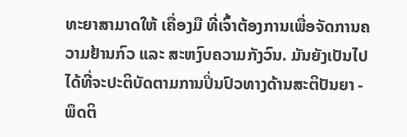ທະຍາສາມາດໃຫ້ ເຄື່ອງມື ທີ່ເຈົ້າຕ້ອງການເພື່ອຈັດການຄວາມຢ້ານກົວ ແລະ ສະຫງົບຄວາມກັງວົນ. ມັນຍັງເປັນໄປໄດ້ທີ່ຈະປະຕິບັດຕາມການປິ່ນປົວທາງດ້ານສະຕິປັນຍາ - ພຶດຕິ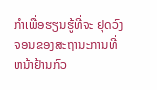ກໍາເພື່ອຮຽນຮູ້ທີ່ຈະ ຢຸດວົງຈອນຂອງສະຖານະການທີ່ຫນ້າຢ້ານກົວ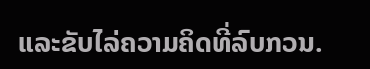ແລະຂັບໄລ່ຄວາມຄິດທີ່ລົບກວນ.